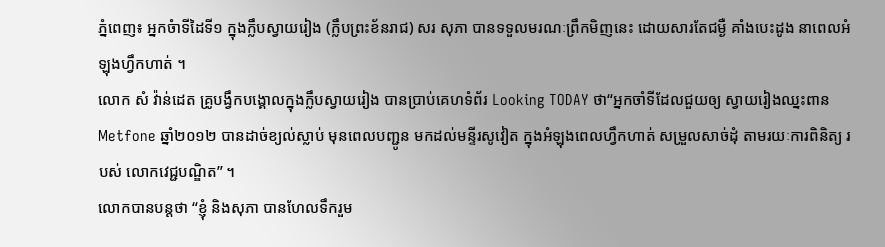ភ្នំពេញ៖ អ្នកចំាទីដៃទី១ ក្នុងក្លឹបស្វាយរៀង (ក្លឹបព្រះខ័នរាជ) សរ សុភា បានទទួលមរណៈព្រឹកមិញនេះ ដោយសារតែជម្ងឺ គាំងបេះដូង នាពេលអំឡុងហ្វឹកហាត់ ។
លោក សំ វ៉ាន់ដេត គ្រូបង្វឹកបង្គោលក្នុងក្លឹបស្វាយរៀង បានប្រាប់គេហទំព័រ Looking TODAY ថា“អ្នកចាំទីដែលជួយឲ្យ ស្វាយរៀងឈ្នះពាន Metfone ឆ្នាំ២០១២ បានដាច់ខ្យល់ស្លាប់ មុនពេលបញ្ជូន មកដល់មន្ទីរសូវៀត ក្នុងអំឡុងពេលហ្វឹកហាត់ សម្រួលសាច់ដុំ តាមរយៈការពិនិត្យ របស់ លោកវេជ្ជបណ្ឌិត” ។
លោកបានបន្តថា “ខ្ញុំ និងសុភា បានហែលទឹករួម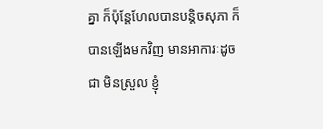គ្នា ក៏ប៉ុន្តែហែលបានបន្តិចសុភា ក៏បានឡើងមកវិញ មានអាការៈដូចជា មិនស្រួល ខ្ញុំ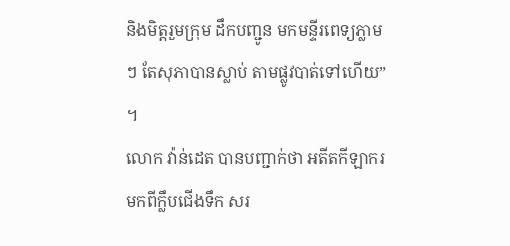និងមិត្តរួមក្រុម ដឹកបញ្ជូន មកមន្ទីរពេទ្យភ្លាមៗ តែសុភាបានស្លាប់ តាមផ្លូវបាត់ទៅហើយ” ។
លោក វ៉ាន់ដេត បានបញ្ជាក់ថា អតីតកីឡាករមកពីក្លឹបជើងទឹក សរ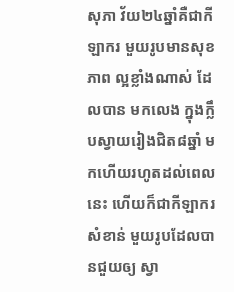សុភា វ័យ២៤ឆ្នាំគឺជាកីឡាករ មួយរូបមានសុខភាព ល្អខ្លាំងណាស់ ដែលបាន មកលេង ក្នុងក្លឹបស្វាយរៀងជិត៨ឆ្នាំ មកហើយរហូតដល់ពេលនេះ ហើយក៏ជាកីឡាករសំខាន់ មួយរូបដែលបានជួយឲ្យ ស្វា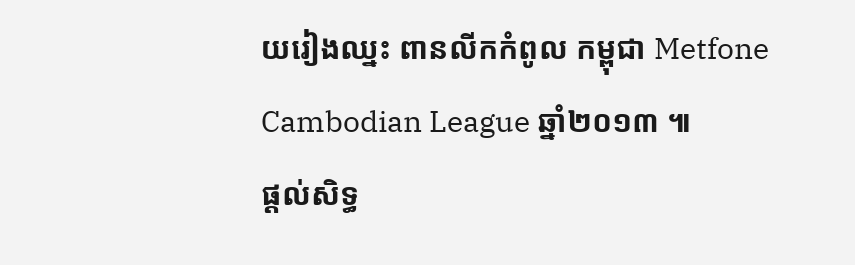យរៀងឈ្នះ ពានលីកកំពូល កម្ពុជា Metfone Cambodian League ឆ្នាំ២០១៣ ៕
ផ្តល់សិទ្ធ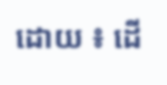ដោយ ៖ ដើ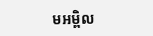មអម្ពិល